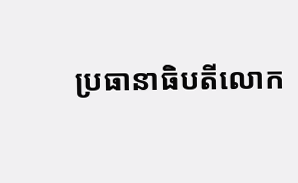ប្រធានាធិបតីលោក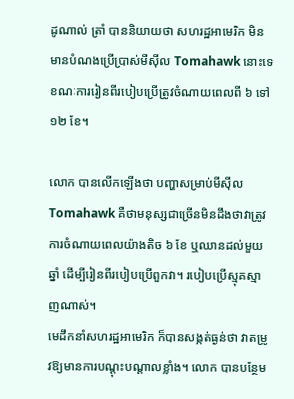ដូណាល់ ត្រាំ បាននិយាយថា សហរដ្ឋអាមេរិក មិនមានបំណងប្រើប្រាស់មីស៊ីល Tomahawk នោះទេ ខណៈការរៀនពីរបៀបប្រើត្រូវចំណាយពេលពី ៦ ទៅ ១២ ខែ។

លោក បានលើកឡើងថា បញ្ហាសម្រាប់មីស៊ីល Tomahawk គឺថាមនុស្សជាច្រើនមិនដឹងថាវាត្រូវការចំណាយពេលយ៉ាងតិច ៦ ខែ ឬឈានដល់មួយឆ្នាំ ដើម្បីរៀនពីរបៀបប្រើពួកវា។ របៀបប្រើស្មុគស្មាញណាស់។
មេដឹកនាំសហរដ្ឋអាមេរិក ក៏បានសង្កត់ធ្ងន់ថា វាតម្រូវឱ្យមានការបណ្តុះបណ្តាលខ្លាំង។ លោក បានបន្ថែម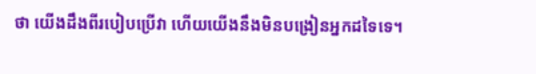ថា យើងដឹងពីរបៀបប្រើវា ហើយយើងនឹងមិនបង្រៀនអ្នកដទៃទេ។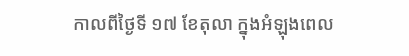កាលពីថ្ងៃទី ១៧ ខែតុលា ក្នុងអំឡុងពេល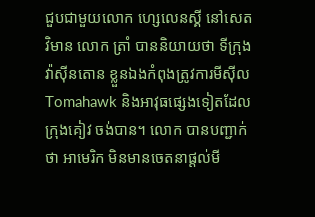ជួបជាមួយលោក ហ្សេលេនស្គី នៅសេតវិមាន លោក ត្រាំ បាននិយាយថា ទីក្រុងវ៉ាស៊ីនតោន ខ្លួនឯងកំពុងត្រូវការមីស៊ីល Tomahawk និងអាវុធផ្សេងទៀតដែលក្រុងគៀវ ចង់បាន។ លោក បានបញ្ជាក់ថា អាមេរិក មិនមានចេតនាផ្តល់មី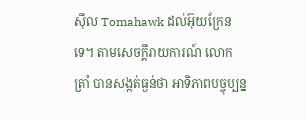ស៊ីល Tomahawk ដល់អ៊ុយក្រែនទេ។ តាមសេចក្តីរាយការណ៍ លោក ត្រាំ បានសង្កត់ធ្ងន់ថា អាទិភាពបច្ចុប្បន្ន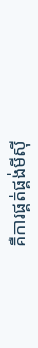គឺការផ្គត់ផ្គង់មីស៊ី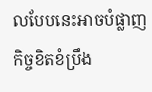លបែបនេះអាចបំផ្លាញកិច្ចខិតខំប្រឹង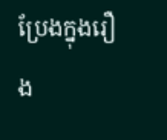ប្រែងក្នុងរឿង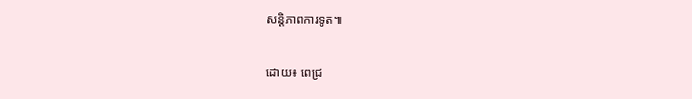សន្តិភាពការទូត៕

ដោយ៖ ពេជ្រ